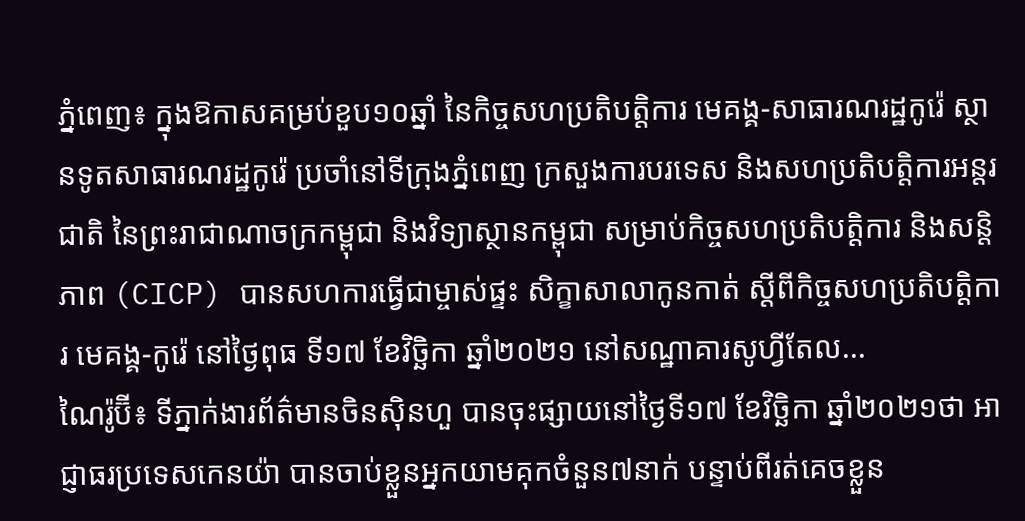ភ្នំពេញ៖ ក្នុងឱកាសគម្រប់ខួប១០ឆ្នាំ នៃកិច្ចសហប្រតិបត្តិការ មេគង្គ-សាធារណរដ្ឋកូរ៉េ ស្ថានទូតសាធារណរដ្ឋកូរ៉េ ប្រចាំនៅទីក្រុងភ្នំពេញ ក្រសួងការបរទេស និងសហប្រតិបត្តិការអន្តរជាតិ នៃព្រះរាជាណាចក្រកម្ពុជា និងវិទ្យាស្ថានកម្ពុជា សម្រាប់កិច្ចសហប្រតិបត្តិការ និងសន្តិភាព (CICP) បានសហការធ្វើជាម្ចាស់ផ្ទះ សិក្ខាសាលាកូនកាត់ ស្តីពីកិច្ចសហប្រតិបត្តិការ មេគង្គ-កូរ៉េ នៅថ្ងៃពុធ ទី១៧ ខែវិច្ឆិកា ឆ្នាំ២០២១ នៅសណ្ឋាគារសូហ្វីតែល...
ណៃរ៉ូប៊ី៖ ទីភ្នាក់ងារព័ត៌មានចិនស៊ិនហួ បានចុះផ្សាយនៅថ្ងៃទី១៧ ខែវិច្ឆិកា ឆ្នាំ២០២១ថា អាជ្ញាធរប្រទេសកេនយ៉ា បានចាប់ខ្លួនអ្នកយាមគុកចំនួន៧នាក់ បន្ទាប់ពីរត់គេចខ្លួន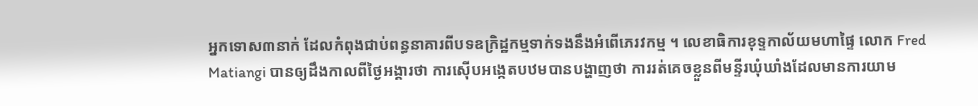អ្នកទោស៣នាក់ ដែលកំពុងជាប់ពន្ធនាគារពីបទឧក្រិដ្ឋកម្មទាក់ទងនឹងអំពើភេរវកម្ម ។ លេខាធិការខុទ្ទកាល័យមហាផ្ទៃ លោក Fred Matiangi បានឲ្យដឹងកាលពីថ្ងៃអង្គារថា ការស៊ើបអង្កេតបឋមបានបង្ហាញថា ការរត់គេចខ្លួនពីមន្ទីរឃុំឃាំងដែលមានការយាម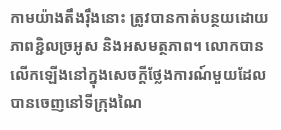កាមយ៉ាងតឹងរ៉ឹងនោះ ត្រូវបានកាត់បន្ថយដោយភាពខ្ជិលច្រអូស និងអសមត្ថភាព។ លោកបានលើកឡើងនៅក្នុងសេចក្តីថ្លែងការណ៍មួយដែលបានចេញនៅទីក្រុងណៃ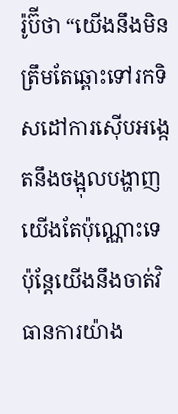រ៉ូប៊ីថា “យើងនឹងមិនត្រឹមតែឆ្ពោះទៅរកទិសដៅការស៊ើបអង្កេតនឹងចង្អុលបង្ហាញយើងតែប៉ុណ្ណោះទេ ប៉ុន្តែយើងនឹងចាត់វិធានការយ៉ាង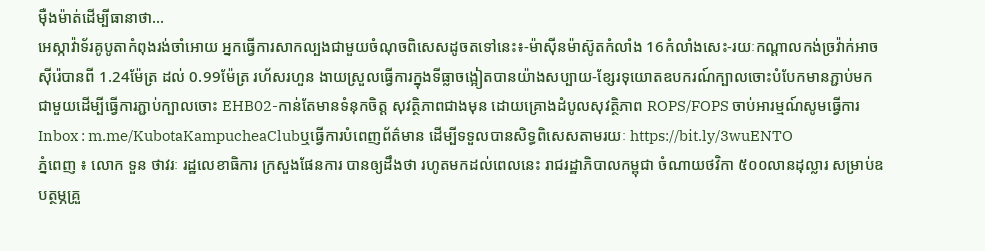ម៉ឺងម៉ាត់ដើម្បីធានាថា...
អេស្កាវ៉ាទ័រគូបូតាកំពុងរង់ចាំអោយ អ្នកធ្វើការសាកល្បងជាមួយចំណុចពិសេសដូចតទៅនេះ៖-ម៉ាស៊ីនម៉ាស៊ូតកំលាំង 16កំលាំងសេះ-រយៈកណ្តាលកង់ច្រវ៉ាក់អាចស៊ីរ៉េបានពី 1.24ម៉ែត្រ ដល់ 0.99ម៉ែត្រ រហ័សរហួន ងាយស្រួលធ្វើការក្នុងទីធ្លាចង្អៀតបានយ៉ាងសប្បាយ-ខ្សែរទុយោតឧបករណ៍ក្បាលចោះបំបែកមានភ្ជាប់មកជាមួយដើម្បីធ្វើការភ្ជាប់ក្បាលចោះ EHB02-កាន់តែមានទំនុកចិត្ត សុវត្ថិភាពជាងមុន ដោយគ្រោងដំបូលសុវត្ថិភាព ROPS/FOPS ចាប់អារម្មណ៍សូមធ្វើការ Inbox : m.me/KubotaKampucheaClubឬធ្វើការបំពេញព័ត៌មាន ដើម្បីទទួលបានសិទ្ធពិសេសតាមរយៈ https://bit.ly/3wuENTO
ភ្នំពេញ ៖ លោក ទួន ថាវរៈ រដ្ឋលេខាធិការ ក្រសួងផែនការ បានឲ្យដឹងថា រហូតមកដល់ពេលនេះ រាជរដ្ឋាភិបាលកម្ពុជា ចំណាយថវិកា ៥០០លានដុល្លារ សម្រាប់ឧបត្ថម្ភគ្រួ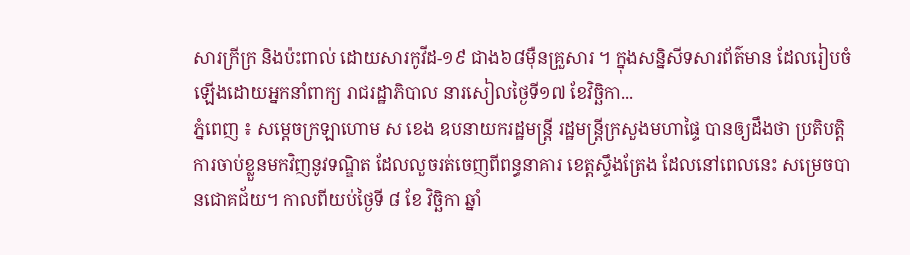សារក្រីក្រ និងប៉ះពាល់ ដោយសារកូវីដ-១៩ ជាង៦៨ម៉ឺនគ្រួសារ ។ ក្នុងសន្និសីទសារព័ត៌មាន ដែលរៀបចំឡើងដោយអ្នកនាំពាក្យ រាជរដ្ឋាភិបាល នារសៀលថ្ងៃទី១៧ ខែវិច្ឆិកា...
ភ្នំពេញ ៖ សម្ដេចក្រឡាហោម ស ខេង ឧបនាយករដ្ឋមន្ដ្រី រដ្ឋមន្ដ្រីក្រសួងមហាផ្ទៃ បានឲ្យដឹងថា ប្រតិបត្តិការចាប់ខ្លួនមកវិញនូវទណ្ឌិត ដែលលួចរត់ចេញពីពន្ធនាគារ ខេត្តស្ទឹងត្រែង ដែលនៅពេលនេះ សម្រេចបានជោគជ័យ។ កាលពីយប់ថ្ងៃទី ៨ ខែ វិច្ឆិកា ឆ្នាំ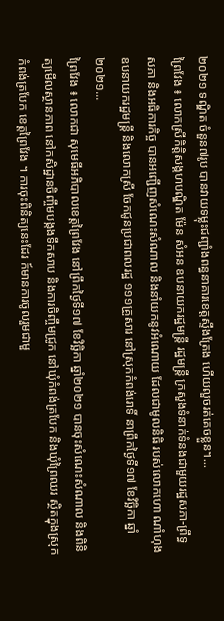២០២១ ទណ្ឌិត ចំនួន៧រូប បានវាយទម្លុះជញ្ជាំងពន្ធនាគារខេត្តស្ទឹងត្រែង ហើយលួចរត់គេចខ្លួន។...
ព្រៃវែង ៖ លោកស្រីកិត្តិសង្គហបណ្ឌិត ម៉ែន សំអន ឧបនាយករដ្ឋមន្ត្រី រដ្ឋមន្ត្រី ក្រសួងទំនាក់ទំនងជាមួយរដ្ឋសភា-ព្រឹទ្ធសភា និងអធិការកិច្ច បានអញ្ជើញសំណេះសំណាល និងនាំយកនូវអំណោយ ដែលជាមូលនិធិ របស់លោកហោ ណាំហុង ឧបនាយករដ្ឋមន្ត្រី និងលោកស្រី ចែកជូនប្រជាពលរដ្ឋ ១១១គ្រួសារ នៅស្រុកកំពង់រោទិ៍ នាព្រឹកថ្ងៃទី១៧ ខែវិច្ឆិកា ឆ្នាំ២០២១...
ព្រៃវែង ៖ លោកជា សុមេធីអភិបាលខេត្តព្រៃវែង នៅព្រឹកថ្ងៃទី១៧ ខែវិច្ឆិកា ឆ្នាំ២០២១ បានចុះសំណេះសំណាល និងពិនិត្យមើលស្ថានភាព នៅកសិដ្ឋានចិញ្ចឹមបង្កងទឹកសាប និងការចិញ្ចឹមជ្រូក នៅឃុំកំពង់ត្របែក និងឃុំព្រៃឈរ ស្ថិតក្នុងស្រុកកំពង់ត្របែក ខេត្តព្រៃវែង ។ ការចុះពិនិត្យនេះដែរ ក៍មានការចូលរួមជាមួ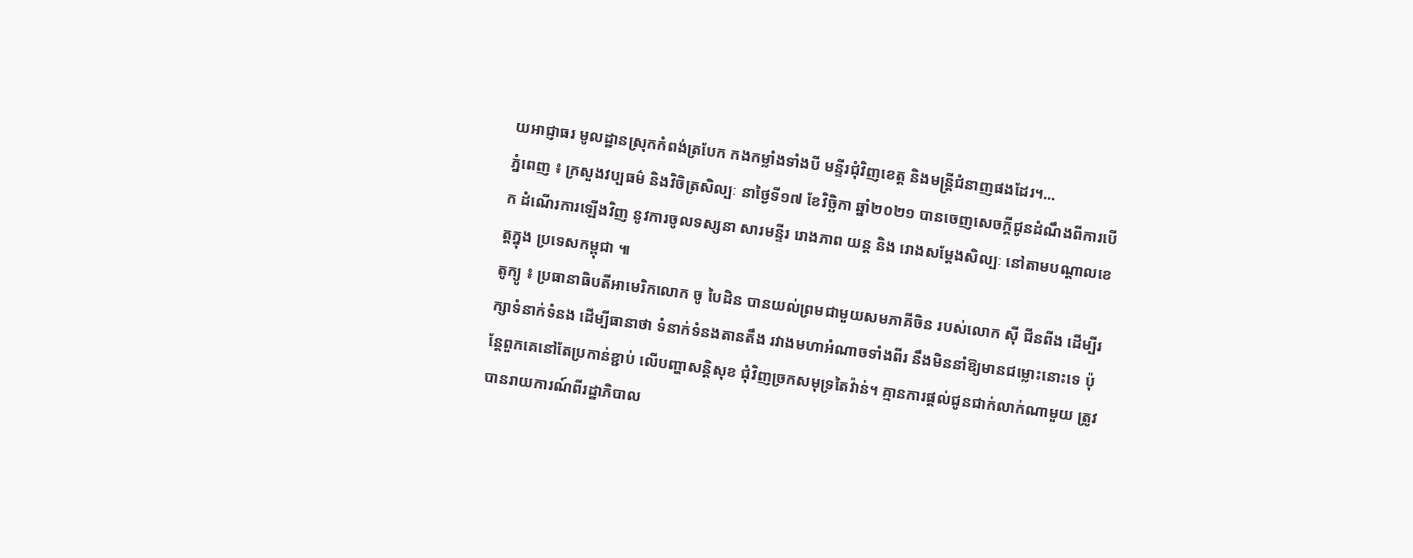យអាជ្ញាធរ មូលដ្ឋានស្រុកកំពង់ត្របែក កងកម្លាំងទាំងបី មន្ទីរជុំវិញខេត្ត និងមន្រ្តីជំនាញផងដែរ។...
ភ្នំពេញ ៖ ក្រសួងវប្បធម៌ និងវិចិត្រសិល្បៈ នាថ្ងៃទី១៧ ខែវិច្ឆិកា ឆ្នាំ២០២១ បានចេញសេចក្ដីជូនដំណឹងពីការបើ ក ដំណើរការឡើងវិញ នូវការចូលទស្សនា សារមន្ទីរ រោងភាព យន្ដ និង រោងសម្ដែងសិល្បៈ នៅតាមបណ្ដាលខេត្តក្នុង ប្រទេសកម្ពុជា ៕
តូក្យូ ៖ ប្រធានាធិបតីអាមេរិកលោក ចូ បៃដិន បានយល់ព្រមជាមួយសមភាគីចិន របស់លោក ស៊ី ជីនពីង ដើម្បីរក្សាទំនាក់ទំនង ដើម្បីធានាថា ទំនាក់ទំនងតានតឹង រវាងមហាអំណាចទាំងពីរ នឹងមិននាំឱ្យមានជម្លោះនោះទេ ប៉ុន្តែពួកគេនៅតែប្រកាន់ខ្ជាប់ លើបញ្ហាសន្តិសុខ ជុំវិញច្រកសមុទ្រតៃវ៉ាន់។ គ្មានការផ្តល់ជូនជាក់លាក់ណាមួយ ត្រូវបានរាយការណ៍ពីរដ្ឋាភិបាល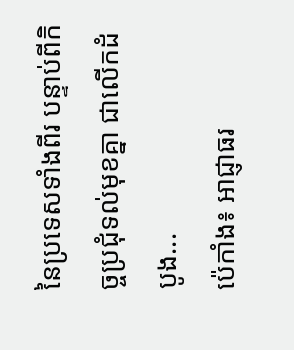នៃប្រទេសទាំងពីរ បន្ទាប់ពីកិច្ចប្រជុំទល់មុខគ្នា ជាលើកដំបូង...
ប៉េកាំង៖ អាជ្ញាធរ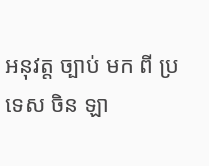អនុវត្ត ច្បាប់ មក ពី ប្រទេស ចិន ឡា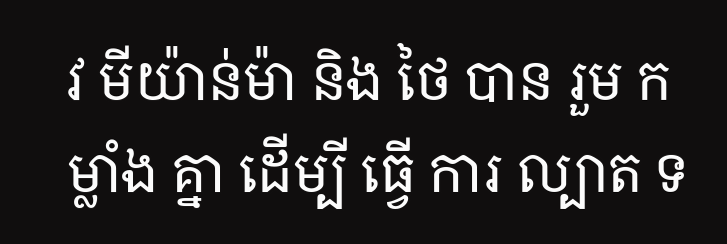វ មីយ៉ាន់ម៉ា និង ថៃ បាន រួម កម្លាំង គ្នា ដើម្បី ធ្វើ ការ ល្បាត ទ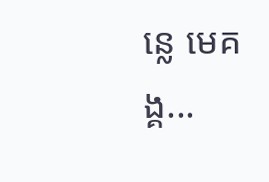ន្លេ មេគង្គ...